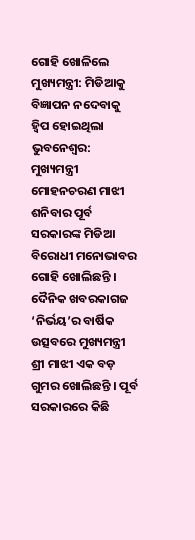ଗୋହି ଖୋଳିଲେ ମୁଖ୍ୟମନ୍ତ୍ରୀ: ମିଡିଆକୁ ବିଜ୍ଞାପନ ନଦେବାକୁ ହ୍ୱିପ ହୋଇଥିଲା
ଭୁବନେଶ୍ୱର: ମୁଖ୍ୟମନ୍ତ୍ରୀ ମୋହନଚରଣ ମାଝୀ ଶନିବାର ପୂର୍ବ ସରକାରଙ୍କ ମିଡିଆ ବିରୋଧୀ ମନୋଭାବର ଗୋହି ଖୋଲିଛନ୍ତି । ଦୈନିକ ଖବରକାଗଜ ‘ନିର୍ଭୟ’ର ବାର୍ଷିକ ଉତ୍ସବରେ ମୁଖ୍ୟମନ୍ତ୍ରୀ ଶ୍ରୀ ମାଝୀ ଏକ ବଡ଼ ଗୁମର ଖୋଲିଛନ୍ତି । ପୂର୍ବ ସରକାରରେ କିଛି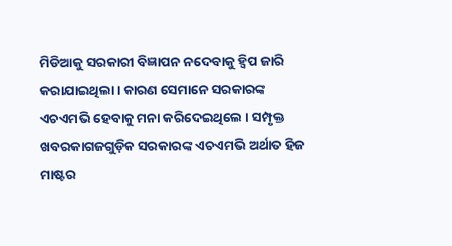ମିଡିଆକୁ ସରକାରୀ ବିଜ୍ଞାପନ ନଦେବାକୁ ହ୍ୱିପ ଜାରି କରାଯାଇଥିଲା । କାରଣ ସେମାନେ ସରକାରଙ୍କ ଏଚଏମଭି ହେବାକୁ ମନା କରିଦେଇଥିଲେ । ସମ୍ପୃକ୍ତ ଖବରକାଗଜଗୁଡ଼ିକ ସରକାରଙ୍କ ଏଚଏମଭି ଅର୍ଥାତ ହିଜ ମାଷ୍ଟର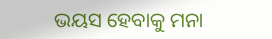ଭୟସ ହେବାକୁ ମନା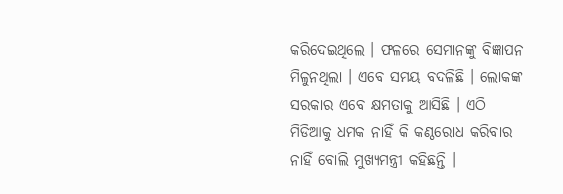କରିଦେଇଥିଲେ । ଫଳରେ ସେମାନଙ୍କୁ ବିଜ୍ଞାପନ ମିଳୁନଥିଲା । ଏବେ ସମୟ ବଦଳିଛି । ଲୋକଙ୍କ ସରକାର ଏବେ କ୍ଷମତାକୁ ଆସିଛି । ଏଠି ମିଡିଆକୁ ଧମକ ନାହିଁ କି କଣ୍ଠରୋଧ କରିବାର ନାହିଁ ବୋଲି ମୁଖ୍ୟମନ୍ତ୍ରୀ କହିଛନ୍ତି ।